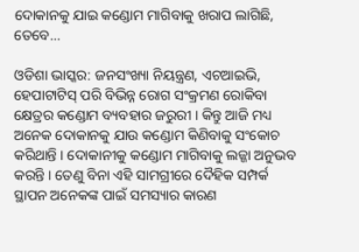ଦୋକାନକୁ ଯାଇ କଣ୍ଡୋମ ମାଗିବାକୁ ଖରାପ ଲାଗିଛି, ତେବେ…

ଓଡିଶା ଭାସ୍କର: ଜନସଂଖ୍ୟା ନିୟନ୍ତ୍ରଣ, ଏଚଆଇଭି, ହେପାଟାଟିସ୍ ପରି ବିଭିନ୍ନ ରୋଗ ସଂକ୍ରମଣ ରୋକିବା କ୍ଷେତ୍ରର କଣ୍ଡୋମ ବ୍ୟବହାର ଜରୁରୀ । କିନ୍ତୁ ଆଜି ମଧ୍ୟ ଅନେକ ଦୋକାନକୁ ଯାଉ କଣ୍ଡୋମ କିଣିବାକୁ ସଂକୋଚ କରିଥାନ୍ତି । ଦୋକାନୀକୁ କଣ୍ଡୋମ ମାଗିବାକୁ ଲଜ୍ଜା ଅନୁଭବ କରନ୍ତି । ତେଣୁ ବିନା ଏହି ସାମଗ୍ରୀରେ ଦୈହିକ ସମ୍ପର୍କ ସ୍ଥାପନ ଅନେକଙ୍କ ପାଇଁ ସମସ୍ୟାର କାରଣ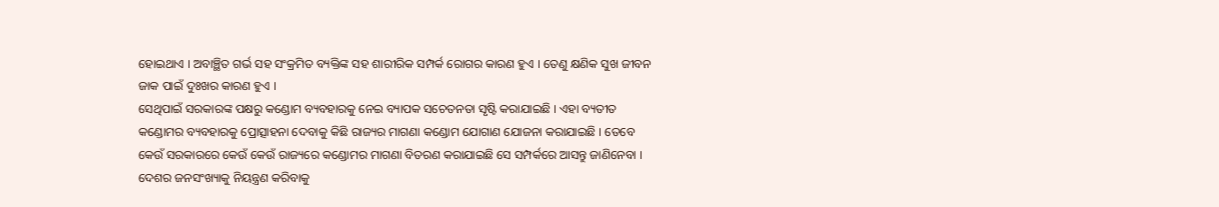ହୋଇଥାଏ । ଅବାଞ୍ଛିତ ଗର୍ଭ ସହ ସଂକ୍ରମିତ ବ୍ୟକ୍ତିଙ୍କ ସହ ଶାରୀରିକ ସମ୍ପର୍କ ରୋଗର କାରଣ ହୁଏ । ତେଣୁ କ୍ଷଣିକ ସୁଖ ଜୀବନ ଜାକ ପାଇଁ ଦୁଃଖର କାରଣ ହୁଏ ।
ସେଥିପାଇଁ ସରକାରଙ୍କ ପକ୍ଷରୁ କଣ୍ଡୋମ ବ୍ୟବହାରକୁ ନେଇ ବ୍ୟାପକ ସଚେତନତା ସୃଷ୍ଟି କରାଯାଇଛି । ଏହା ବ୍ୟତୀତ କଣ୍ଡୋମର ବ୍ୟବହାରକୁ ପ୍ରୋତ୍ସାହନା ଦେବାକୁ କିଛି ରାଜ୍ୟର ମାଗଣା କଣ୍ଡୋମ ଯୋଗାଣ ଯୋଜନା କରାଯାଇଛି । ତେବେ କେଉଁ ସରକାରରେ କେଉଁ କେଉଁ ରାଜ୍ୟରେ କଣ୍ଡୋମର ମାଗଣା ବିତରଣ କରାଯାଇଛି ସେ ସମ୍ପର୍କରେ ଆସନ୍ତୁ ଜାଣିନେବା ।
ଦେଶର ଜନସଂଖ୍ୟାକୁ ନିୟନ୍ତ୍ରଣ କରିବାକୁ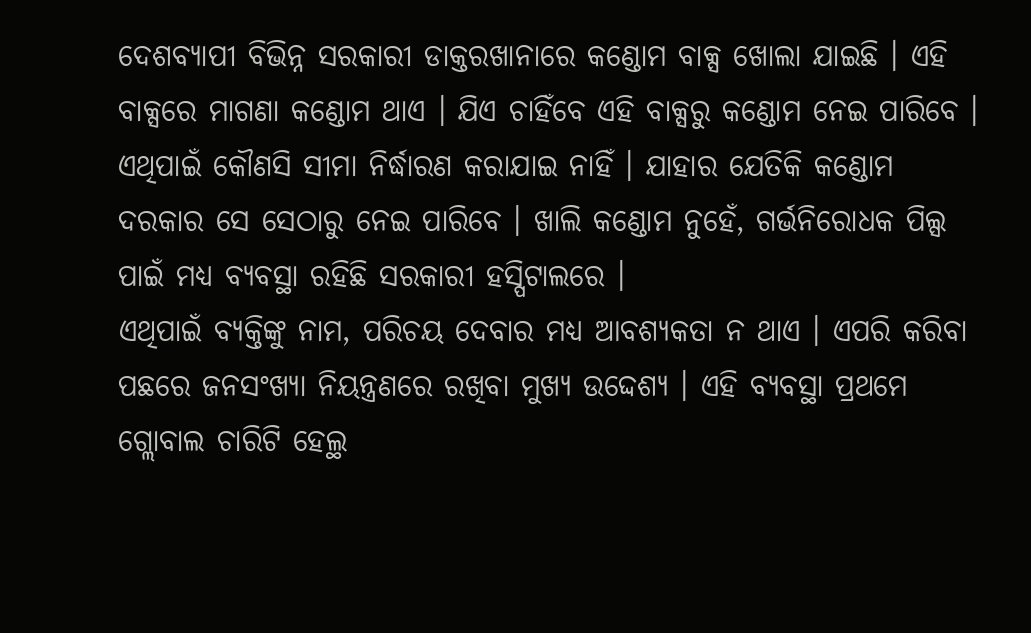ଦେଶବ୍ୟାପୀ ବିଭିନ୍ନ ସରକାରୀ ଡାକ୍ତରଖାନାରେ କଣ୍ଡୋମ ବାକ୍ସ ଖୋଲା ଯାଇଛି । ଏହି ବାକ୍ସରେ ମାଗଣା କଣ୍ଡୋମ ଥାଏ । ଯିଏ ଚାହିଁବେ ଏହି ବାକ୍ସରୁ କଣ୍ଡୋମ ନେଇ ପାରିବେ । ଏଥିପାଇଁ କୌଣସି ସୀମା ନିର୍ଦ୍ଧାରଣ କରାଯାଇ ନାହିଁ । ଯାହାର ଯେତିକି କଣ୍ଡୋମ ଦରକାର ସେ ସେଠାରୁ ନେଇ ପାରିବେ । ଖାଲି କଣ୍ଡୋମ ନୁହେଁ, ଗର୍ଭନିରୋଧକ ପିଲ୍ସ ପାଇଁ ମଧ୍ୟ ବ୍ୟବସ୍ଥା ରହିଛି ସରକାରୀ ହସ୍ପିଟାଲରେ ।
ଏଥିପାଇଁ ବ୍ୟକ୍ତିଙ୍କୁ ନାମ, ପରିଚୟ ଦେବାର ମଧ୍ୟ ଆବଶ୍ୟକତା ନ ଥାଏ । ଏପରି କରିବା ପଛରେ ଜନସଂଖ୍ୟା ନିୟନ୍ତ୍ରଣରେ ରଖିବା ମୁଖ୍ୟ ଉଦ୍ଦେଶ୍ୟ । ଏହି ବ୍ୟବସ୍ଥା ପ୍ରଥମେ ଗ୍ଲୋବାଲ ଚାରିଟି ହେଲ୍ଥ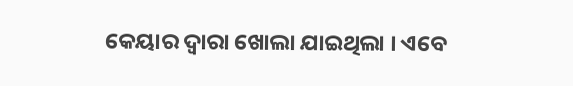କେୟାର ଦ୍ୱାରା ଖୋଲା ଯାଇଥିଲା । ଏବେ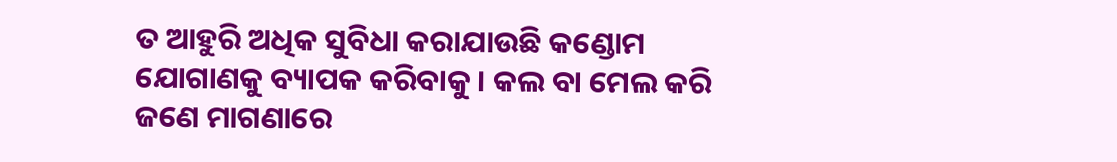ତ ଆହୁରି ଅଧିକ ସୁବିଧା କରାଯାଉଛି କଣ୍ଡୋମ ଯୋଗାଣକୁ ବ୍ୟାପକ କରିବାକୁ । କଲ ବା ମେଲ କରି ଜଣେ ମାଗଣାରେ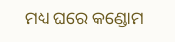ମଧ୍ୟ ଘରେ କଣ୍ଡୋମ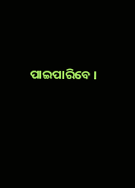ପାଇପାରିବେ ।